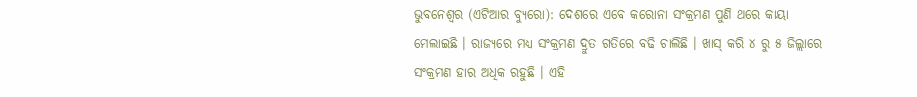ଭୁବନେଶ୍ୱର (ଏଟିଆର ବ୍ୟୁରୋ): ଦେଶରେ ଏବେ କରୋନା ସଂକ୍ରମଣ ପୁଣି ଥରେ କାୟା ମେଲାଇଛି । ରାଜ୍ୟରେ ମଧ୍ୟ ସଂକ୍ରମଣ ଦ୍ରୁତ ଗତିରେ ବଢି ଚାଲିଛି । ଖାସ୍ କରି ୪ ରୁ ୫ ଜିଲ୍ଲାରେ ସଂକ୍ରମଣ ହାର ଅଧିକ ରହୁଛି । ଏହି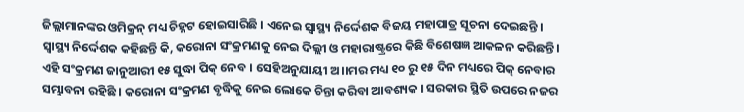ଜିଲ୍ଲାମାନଙ୍କର ଓମିକ୍ରନ୍ ମଧ୍ୟ ଚିହ୍ନଟ ହୋଇସାରିଛି । ଏନେଇ ସ୍ୱାସ୍ଥ୍ୟ ନିର୍ଦ୍ଦେଶକ ବିଜୟ ମହାପାତ୍ର ସୂଚନା ଦେଇଛନ୍ତି ।
ସ୍ୱାସ୍ଥ୍ୟ ନିର୍ଦ୍ଦେଶକ କହିଛନ୍ତି କି, କରୋନା ସଂକ୍ରମଣକୁ ନେଇ ଦିଲ୍ଲୀ ଓ ମହାରାଷ୍ଟ୍ରରେ କିଛି ବିଶେଷଜ୍ଞ ଆକଳନ କରିଛନ୍ତି । ଏହି ସଂକ୍ରମଣ ଜାନୁଆରୀ ୧୫ ସୁଦ୍ଧା ପିକ୍ ନେବ । ସେହିଅନୁଯାୟୀ ଅ।।ମର ମଧ୍ୟ ୧୦ ରୁ ୧୫ ଦିନ ମଧ୍ୟରେ ପିକ୍ ନେବାର ସମ୍ଭାବନା ରହିଛି । କରୋନା ସଂକ୍ରମଣ ବୃଦ୍ଧିକୁ ନେଇ ଲୋକେ ଚିନ୍ତା କରିବା ଆବଶ୍ୟକ । ସରକାର ସ୍ଥିତି ଉପରେ ନଜର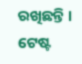ରଖିଛନ୍ତି । ଟେଷ୍ଟ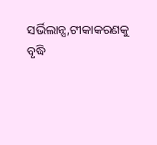ସର୍ଭିଲାନ୍ସ,ଟୀକାକରଣକୁ ବୃଦ୍ଧି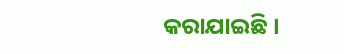କରାଯାଇଛି ।